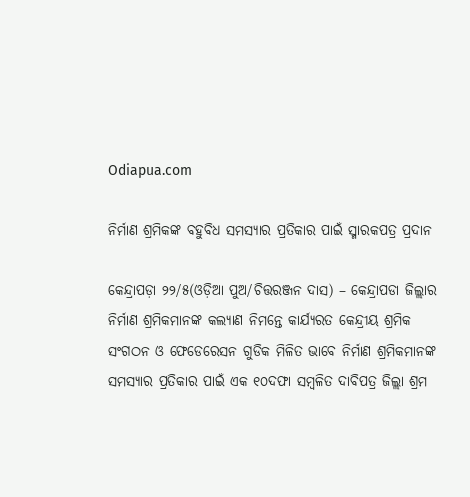Odiapua.com

ନିର୍ମାଣ ଶ୍ରମିକଙ୍କ ବହୁବିଧ ସମସ୍ୟାର ପ୍ରତିକାର ପାଇଁ ସ୍ମାରକପତ୍ର ପ୍ରଦାନ

କେନ୍ଦ୍ରାପଡ଼ା ୨୨/୫(ଓଡ଼ିଆ ପୁଅ/ଚିତ୍ତରଞ୍ଜନ ଦାସ) – କେନ୍ଦ୍ରାପଡା ଜିଲ୍ଲାର ନିର୍ମାଣ ଶ୍ରମିକମାନଙ୍କ କଲ୍ୟାଣ ନିମନ୍ତେ କାର୍ଯ୍ୟରତ କେନ୍ଦ୍ରୀୟ ଶ୍ରମିକ ସଂଗଠନ ଓ ଫେଡେରେସନ ଗୁଡିକ ମିଳିତ ଭାବେ ନିର୍ମାଣ ଶ୍ରମିକମାନଙ୍କ ସମସ୍ୟାର ପ୍ରତିକାର ପାଇଁ ଏକ ୧୦ଦଫା ସମ୍ବଳିତ ଦାବିପତ୍ର ଜିଲ୍ଲା ଶ୍ରମ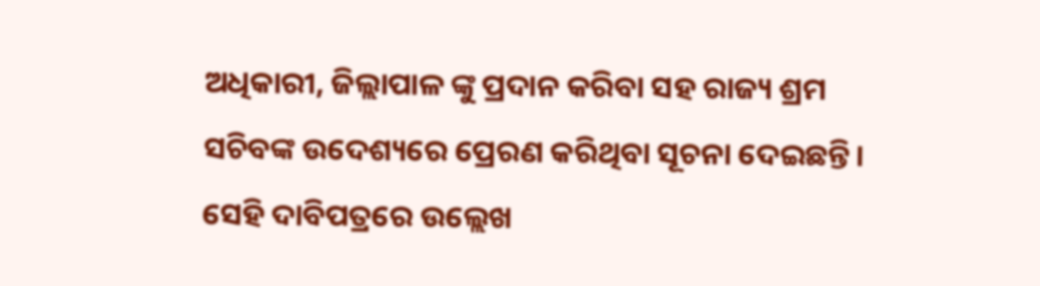ଅଧିକାରୀ, ଜିଲ୍ଲାପାଳ ଙ୍କୁ ପ୍ରଦାନ କରିବା ସହ ରାଜ୍ୟ ଶ୍ରମ ସଚିବଙ୍କ ଉଦେଶ୍ୟରେ ପ୍ରେରଣ କରିଥିବା ସୂଚନା ଦେଇଛନ୍ତି। ସେହି ଦାବିପତ୍ରରେ ଉଲ୍ଲେଖ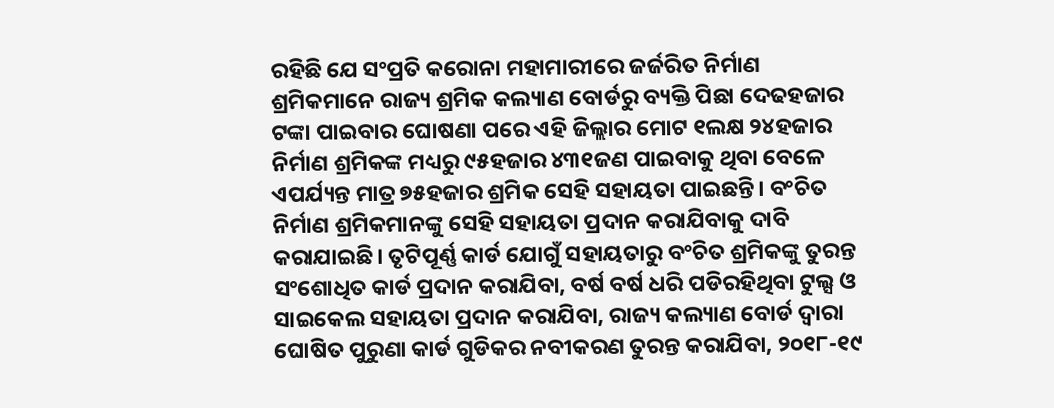ରହିଛି ଯେ ସଂପ୍ରତି କରୋନା ମହାମାରୀରେ ଜର୍ଜରିତ ନିର୍ମାଣ ଶ୍ରମିକମାନେ ରାଜ୍ୟ ଶ୍ରମିକ କଲ୍ୟାଣ ବୋର୍ଡରୁ ବ୍ୟକ୍ତି ପିଛା ଦେଢହଜାର ଟଙ୍କା ପାଇବାର ଘୋଷଣା ପରେ ଏହି ଜିଲ୍ଲାର ମୋଟ ୧ଲକ୍ଷ ୨୪ହଜାର ନିର୍ମାଣ ଶ୍ରମିକଙ୍କ ମଧ୍ୟରୁ ୯୫ହଜାର ୪୩୧ଜଣ ପାଇବାକୁ ଥିବା ବେଳେ ଏପର୍ଯ୍ୟନ୍ତ ମାତ୍ର ୭୫ହଜାର ଶ୍ରମିକ ସେହି ସହାୟତା ପାଇଛନ୍ତି। ବଂଚିତ ନିର୍ମାଣ ଶ୍ରମିକମାନଙ୍କୁ ସେହି ସହାୟତା ପ୍ରଦାନ କରାଯିବାକୁ ଦାବି କରାଯାଇଛି। ତୃଟିପୂର୍ଣ୍ଣ କାର୍ଡ ଯୋଗୁଁ ସହାୟତାରୁ ବଂଚିତ ଶ୍ରମିକଙ୍କୁ ତୁରନ୍ତ ସଂଶୋଧିତ କାର୍ଡ ପ୍ରଦାନ କରାଯିବା, ବର୍ଷ ବର୍ଷ ଧରି ପଡିରହିଥିବା ଟୁଲ୍ସ ଓ ସାଇକେଲ ସହାୟତା ପ୍ରଦାନ କରାଯିବା, ରାଜ୍ୟ କଲ୍ୟାଣ ବୋର୍ଡ ଦ୍ୱାରା ଘୋଷିତ ପୁରୁଣା କାର୍ଡ ଗୁଡିକର ନବୀକରଣ ତୁରନ୍ତ କରାଯିବା, ୨୦୧୮-୧୯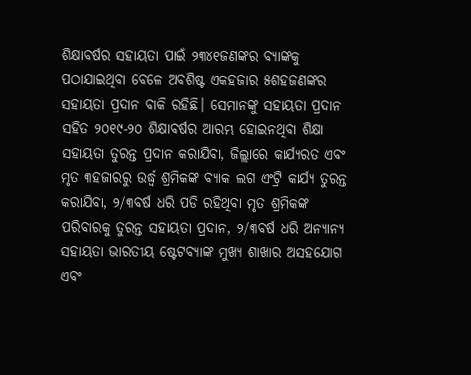ଶିକ୍ଷାବର୍ଷର ସହାୟତା ପାଇଁ ୨୩୪୧ଜଣଙ୍କର ବ୍ୟାଙ୍କକୁ ପଠାଯାଇଥିବା ବେଳେ ଅବଶିଷ୍ଟ ଏକହଜାର ୫ଶହଜଣଙ୍କର ସହାୟତା ପ୍ରଦାନ ବାକି ରହିଛି। ସେମାନଙ୍କୁ ସହାୟତା ପ୍ରଦାନ ସହିତ ୨୦୧୯-୨୦ ଶିକ୍ଷାବର୍ଷର ଆରମ୍ଭ ହୋଇନଥିବା ଶିକ୍ଷା ସହାୟତା ତୁରନ୍ତ ପ୍ରଦାନ କରାଯିବା, ଜିଲ୍ଲାରେ କାର୍ଯ୍ୟରତ ଏବଂ ମୃତ ୩ହଜାରରୁ ଉର୍ଦ୍ଧ୍ୱ ଶ୍ରମିକଙ୍କ ବ୍ୟାକ ଲଗ ଏଂଟ୍ରି କାର୍ଯ୍ୟ ତୁରନ୍ତ କରାଯିବା, ୨/୩ବର୍ଷ ଧରି ପଡି ରହିଥିବା ମୃତ ଶ୍ରମିକଙ୍କ ପରିବାରକୁ ତୁରନ୍ତ ସହାୟତା ପ୍ରଦାନ, ୨/୩ବର୍ଷ ଧରି ଅନ୍ୟାନ୍ୟ ସହାୟତା ଭାରତୀୟ ଷ୍ଟେଟବ୍ୟାଙ୍କ ମୁଖ୍ୟ ଶାଖାର ଅସହଯୋଗ ଏବଂ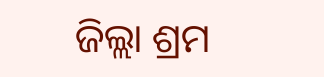ଜିଲ୍ଲା ଶ୍ରମ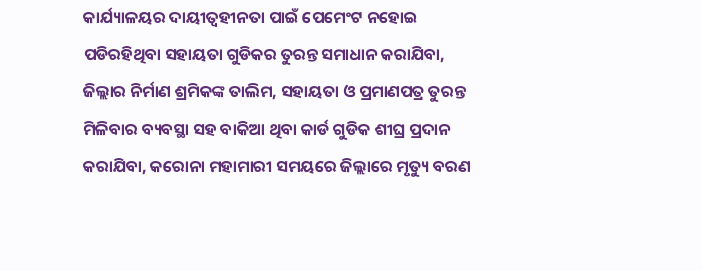କାର୍ଯ୍ୟାଳୟର ଦାୟୀତ୍ୱହୀନତା ପାଇଁ ପେମେଂଟ ନହୋଇ ପଡିରହିଥିବା ସହାୟତା ଗୁଡିକର ତୁରନ୍ତ ସମାଧାନ କରାଯିବା, ଜିଲ୍ଲାର ନିର୍ମାଣ ଶ୍ରମିକଙ୍କ ତାଲିମ, ସହାୟତା ଓ ପ୍ରମାଣପତ୍ର ତୁରନ୍ତ ମିଳିବାର ବ୍ୟବସ୍ଥା ସହ ବାକିଆ ଥିବା କାର୍ଡ ଗୁଡିକ ଶୀଘ୍ର ପ୍ରଦାନ କରାଯିବା, କରୋନା ମହାମାରୀ ସମୟରେ ଜିଲ୍ଲାରେ ମୃତ୍ୟୁ ବରଣ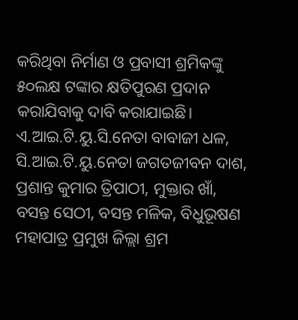କରିଥିବା ନିର୍ମାଣ ଓ ପ୍ରବାସୀ ଶ୍ରମିକଙ୍କୁ ୫୦ଲକ୍ଷ ଟଙ୍କାର କ୍ଷତିପୁରଣ ପ୍ରଦାନ କରାଯିବାକୁ ଦାବି କରାଯାଇଛି। ଏ.ଆଇ.ଟି.ୟୁ.ସି.ନେତା ବାବାଜୀ ଧଳ, ସି.ଆଇ.ଟି.ୟୁ.ନେତା ଜଗତଜୀବନ ଦାଶ, ପ୍ରଶାନ୍ତ କୁମାର ତ୍ରିପାଠୀ, ମୁକ୍ତାର ଖାଁ, ବସନ୍ତ ସେଠୀ, ବସନ୍ତ ମଳିକ, ବିଧୁଭୂଷଣ ମହାପାତ୍ର ପ୍ରମୁଖ ଜିଲ୍ଲା ଶ୍ରମ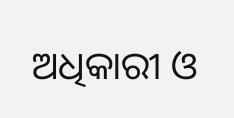ଅଧିକାରୀ ଓ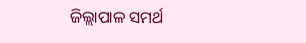ଜିଲ୍ଲାପାଳ ସମର୍ଥ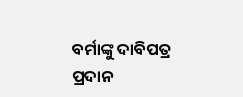ବର୍ମାଙ୍କୁ ଦାବିପତ୍ର ପ୍ରଦାନ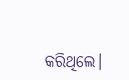କରିଥିଲେ।